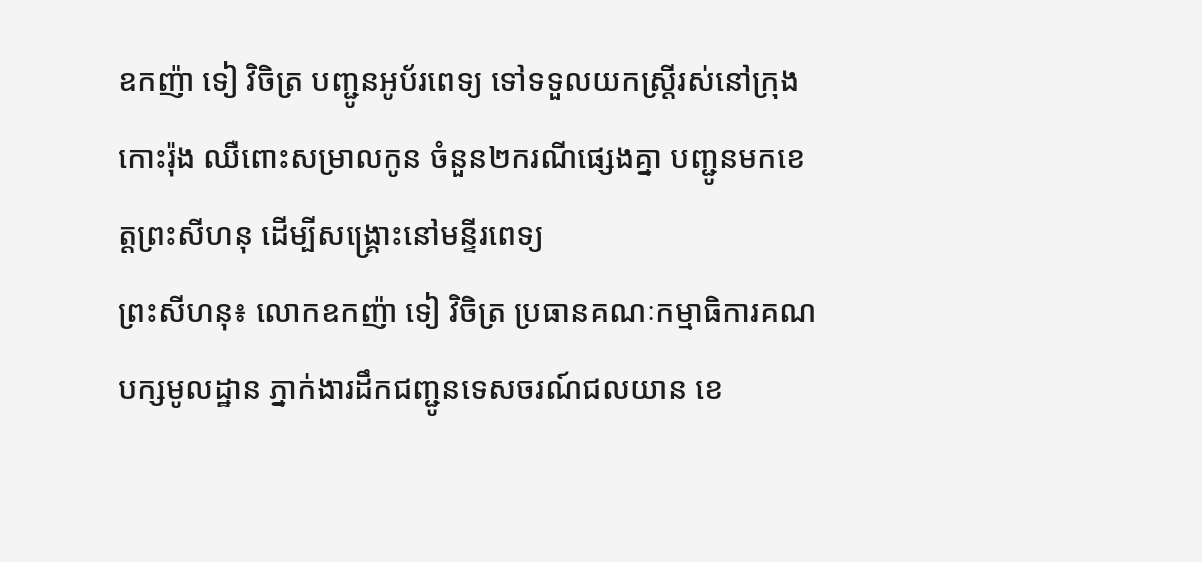ឧកញ៉ា ទៀ វិចិត្រ បញ្ជូនអូប័រពេទ្យ ទៅទទួលយកស្ត្រីរស់នៅក្រុងកោះរ៉ុង ឈឺពោះសម្រាលកូន ចំនួន២ករណីផ្សេងគ្នា បញ្ជូនមកខេត្តព្រះសីហនុ ដើម្បីសង្គ្រោះនៅមន្ទីរពេទ្យ
ព្រះសីហនុ៖ លោកឧកញ៉ា ទៀ វិចិត្រ ប្រធានគណៈកម្មាធិការគណបក្សមូលដ្ឋាន ភ្នាក់ងារដឹកជញ្ជូនទេសចរណ៍ជលយាន ខេ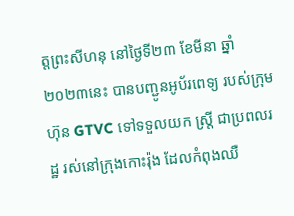ត្តព្រះសីហនុ នៅថ្ងៃទី២៣ ខែមីនា ឆ្នាំ២០២៣នេះ បានបញ្ជូនអូប័រពេទ្យ របស់ក្រុមហ៊ុន GTVC ទៅទទួលយក ស្ត្រី ជាប្រពលរដ្ឋ រស់នៅក្រុងកោះរ៉ុង ដែលកំពុងឈឺ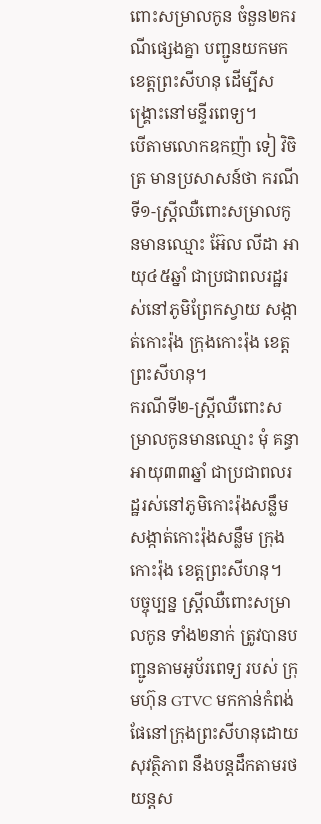ពោះសម្រាលកូន ចំនួន២ករណីផ្សេងគ្នា បញ្ជូនយកមកខេត្តព្រះសីហនុ ដើម្បីសង្គ្រោះនៅមន្ទីរពេទ្យ។
បើតាមលោកឧកញ៉ា ទៀ វិចិត្រ មានប្រសាសន៍ថា ករណីទី១-ស្រ្តីឈឺពោះសម្រាលកូនមានឈ្មោះ អ៊ែល លីដា អាយុ៤៥ឆ្នាំ ជាប្រជាពលរដ្ឋរស់នៅភូមិព្រែកស្វាយ សង្កាត់កោះរ៉ុង ក្រុងកោះរ៉ុង ខេត្តព្រះសីហនុ។
ករណីទី២-ស្រ្តីឈឺពោះសម្រាលកូនមានឈ្មោះ មុំ គន្ធា អាយុ៣៣ឆ្នាំ ជាប្រជាពលរដ្ឋរស់នៅភូមិកោះរ៉ុងសន្លឹម សង្កាត់កោះរ៉ុងសន្លឹម ក្រុងកោះរ៉ុង ខេត្តព្រះសីហនុ។
បច្ចុប្បន្ន ស្រ្តីឈឺពោះសម្រាលកូន ទាំង២នាក់ ត្រូវបានបញ្ជូនតាមអូប័រពេទ្យ របស់ ក្រុមហ៊ុន GTVC មកកាន់កំពង់ផែនៅក្រុងព្រះសីហនុដោយសុវត្ថិភាព នឹងបន្តដឹកតាមរថយន្តស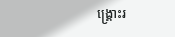ង្គ្រោះរ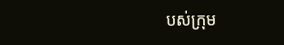បស់ក្រុម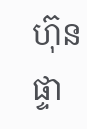ហ៊ុនផ្ទា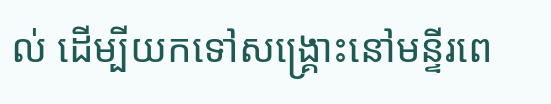ល់ ដើម្បីយកទៅសង្គ្រោះនៅមន្ទីរពេ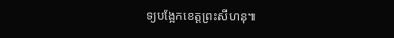ទ្យបង្អែកខេត្តព្រះសីហនុ៕